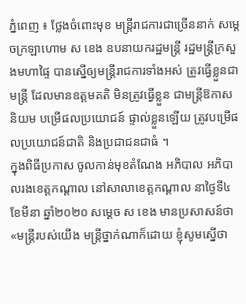ភ្នំពេញ ៖ ថ្លែងចំពោះមុខ មន្ដ្រីរាជការជាច្រើននាក់ សម្ដេចក្រឡាហោម ស ខេង ឧបនាយករដ្ឋមន្ដ្រី រដ្ឋមន្ដ្រីក្រសួងមហាផ្ទៃ បានស្នើឲ្យមន្ដ្រីរាជការទាំងអស់ ត្រូវធ្វើខ្លួនជាមន្ដ្រី ដែលមានឧត្តមគតិ មិនត្រូវធ្វើខ្លួន ជាមន្ដ្រីឱកាសនិយម បម្រើផលប្រយោជន៍ ផ្ទាល់ខ្លួនឡើយ ត្រូវបម្រើផលប្រយោជន៍ជាតិ និងប្រជាជនជាធំ ។
ក្នុងពិធីប្រកាស ចូលកាន់មុខតំណែង អភិបាល អភិបាលរងខេត្តកណ្ដាល នៅសាលាខេត្តកណ្ដាល នាថ្ងៃទី៤ ខែមីនា ឆ្នាំ២០២០ សម្ដេច ស ខេង មានប្រសាសន៍ថា «មន្ដ្រីរបស់យើង មន្ដ្រីថ្នាក់ណាក៏ដោយ ខ្ញុំសូមស្នើថា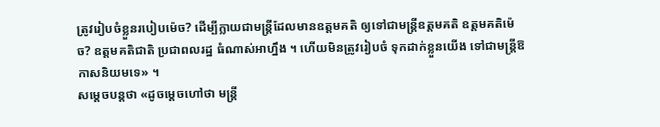ត្រូវរៀបចំខ្លួនរបៀបម៉េច? ដើម្បីក្លាយជាមន្ដ្រីដែលមានឧត្តមគតិ ឲ្យទៅជាមន្ដ្រីឧត្តមគតិ ឧត្តមគតិម៉េច? ឧត្តមគតិជាតិ ប្រជាពលរដ្ឋ ធំណាស់អាហ្នឹង ។ ហើយមិនត្រូវរៀបចំ ទុកដាក់ខ្លួនយើង ទៅជាមន្ដ្រីឱកាសនិយមទេ» ។
សម្ដេចបន្ដថា «ដូចម្ដេចហៅថា មន្ដ្រី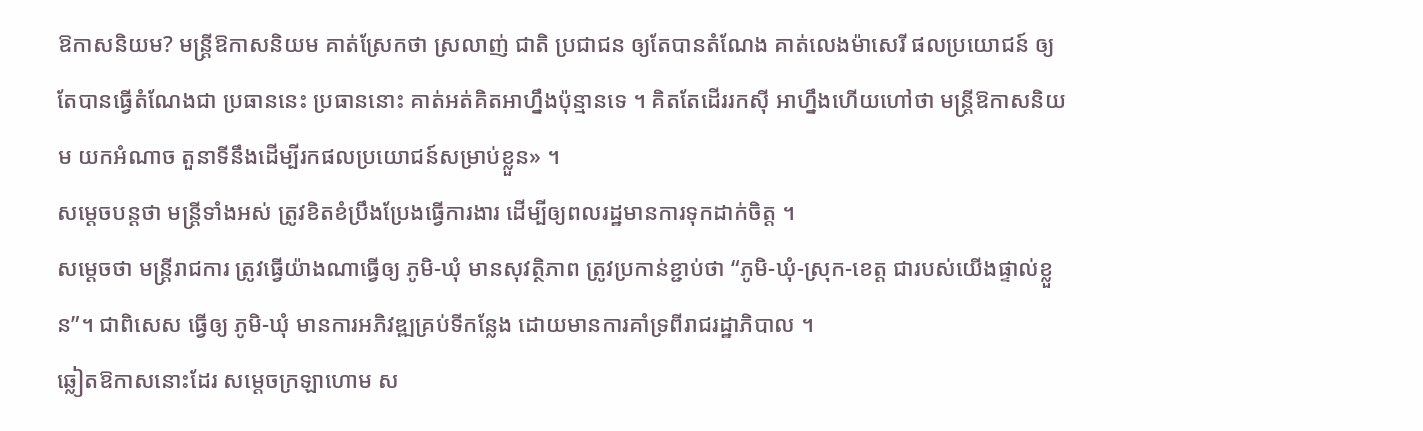ឱកាសនិយម? មន្ដ្រីឱកាសនិយម គាត់ស្រែកថា ស្រលាញ់ ជាតិ ប្រជាជន ឲ្យតែបានតំណែង គាត់លេងម៉ាសេរី ផលប្រយោជន៍ ឲ្យតែបានធ្វើតំណែងជា ប្រធាននេះ ប្រធាននោះ គាត់អត់គិតអាហ្នឹងប៉ុន្មានទេ ។ គិតតែដើររកស៊ី អាហ្នឹងហើយហៅថា មន្ដ្រីឱកាសនិយម យកអំណាច តួនាទីនឹងដើម្បីរកផលប្រយោជន៍សម្រាប់ខ្លួន» ។
សម្ដេចបន្ដថា មន្ដ្រីទាំងអស់ ត្រូវខិតខំប្រឹងប្រែងធ្វើការងារ ដើម្បីឲ្យពលរដ្ឋមានការទុកដាក់ចិត្ត ។
សម្ដេចថា មន្ដ្រីរាជការ ត្រូវធ្វើយ៉ាងណាធ្វើឲ្យ ភូមិ-ឃុំ មានសុវត្ថិភាព ត្រូវប្រកាន់ខ្ជាប់ថា “ភូមិ-ឃុំ-ស្រុក-ខេត្ត ជារបស់យើងផ្ទាល់ខ្លួន”។ ជាពិសេស ធ្វើឲ្យ ភូមិ-ឃុំ មានការអភិវឌ្ឍគ្រប់ទីកន្លែង ដោយមានការគាំទ្រពីរាជរដ្ឋាភិបាល ។
ឆ្លៀតឱកាសនោះដែរ សម្ដេចក្រឡាហោម ស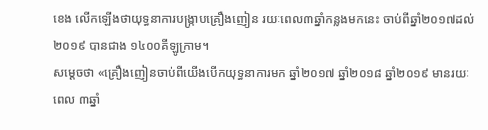ខេង លើកឡើងថាយុទ្ធនាការបង្ក្រាបគ្រឿងញៀន រយៈពេល៣ឆ្នាំកន្លងមកនេះ ចាប់ពីឆ្នាំ២០១៧ដល់២០១៩ បានជាង ១៤០០គីឡូក្រាម។
សម្ដេចថា «គ្រឿងញៀនចាប់ពីយើងបើកយុទ្ធនាការមក ឆ្នាំ២០១៧ ឆ្នាំ២០១៨ ឆ្នាំ២០១៩ មានរយៈពេល ៣ឆ្នាំ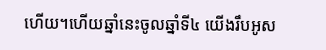ហើយ។ហើយឆ្នាំនេះចូលឆ្នាំទី៤ យើងរឹបអូស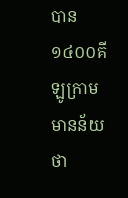បាន១៤០០គីឡូក្រាម មានន័យថា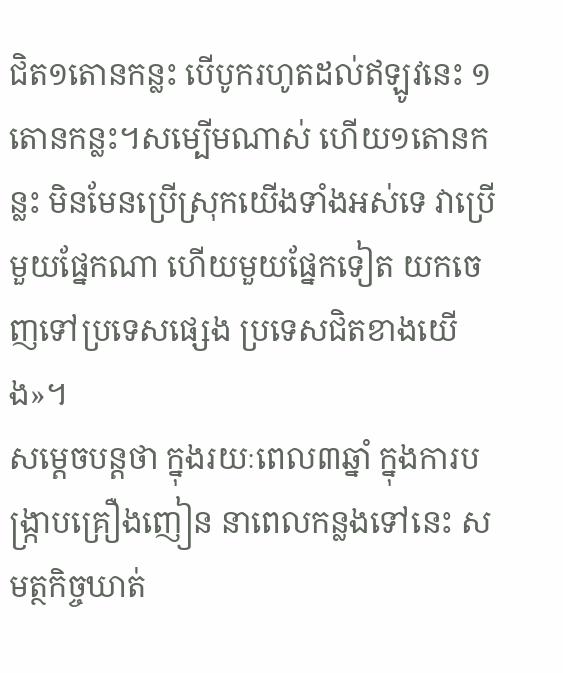ជិត១តោនកន្លះ បើបូករហូតដល់ឥឡូវនេះ ១តោនកន្លះ។សម្បើមណាស់ ហើយ១តោនកន្លះ មិនមែនប្រើស្រុកយើងទាំងអស់ទេ វាប្រើមួយផ្នែកណា ហើយមួយផ្នែកទៀត យកចេញទៅប្រទេសផ្សេង ប្រទេសជិតខាងយើង»។
សម្ដេចបន្ដថា ក្នុងរយៈពេល៣ឆ្នាំ ក្នុងការបង្ក្រាបគ្រឿងញៀន នាពេលកន្លងទៅនេះ សមត្ថកិច្ចឃាត់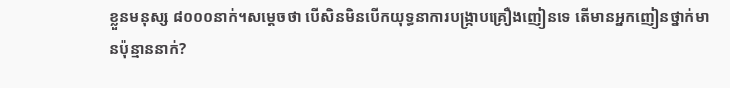ខ្លួនមនុស្ស ៨០០០នាក់។សម្ដេចថា បើសិនមិនបើកយុទ្ធនាការបង្ក្រាបគ្រឿងញៀនទេ តើមានអ្នកញៀនថ្នាក់មានប៉ុន្មាននាក់?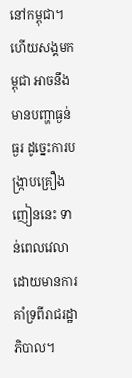នៅកម្ពុជា។ហើយសង្គមកម្ពុជា អាចនឹងមានបញ្ហាធ្ងន់ធ្ងរ ដូច្នេះការបង្ក្រាបគ្រឿងញៀននេះ ទាន់ពេលវេលា ដោយមានការគាំទ្រពីរាជរដ្ឋាភិបាល។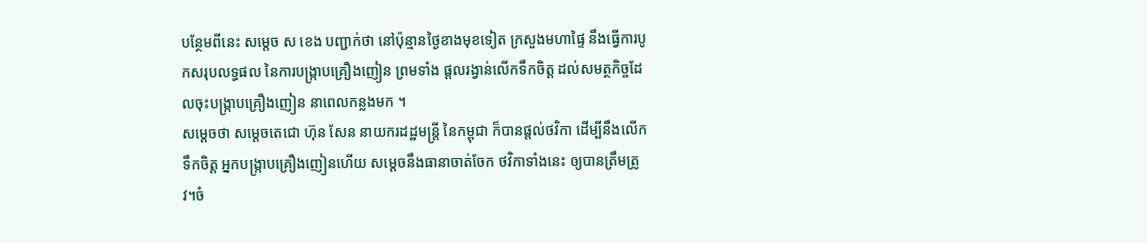បន្ថែមពីនេះ សម្ដេច ស ខេង បញ្ជាក់ថា នៅប៉ុន្មានថ្ងៃខាងមុខទៀត ក្រសួងមហាផ្ទៃ នឹងធ្វើការបូកសរុបលទ្ធផល នៃការបង្ក្រាបគ្រឿងញៀន ព្រមទាំង ផ្ដលរង្វាន់លើកទឹកចិត្ត ដល់សមត្ថកិច្ចដែលចុះបង្រ្កាបគ្រឿងញៀន នាពេលកន្លងមក ។
សម្ដេចថា សម្ដេចតេជោ ហ៊ុន សែន នាយករដដ្ឋមន្ដ្រី នៃកម្ពុជា ក៏បានផ្ដល់ថវិកា ដើម្បីនឹងលើកទឹកចិត្ត អ្នកបង្ក្រាបគ្រឿងញៀនហើយ សម្ដេចនឹងធានាចាត់ចែក ថវិកាទាំងនេះ ឲ្យបានត្រឹមត្រូវ។ចំ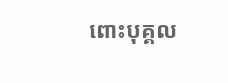ពោះបុគ្គល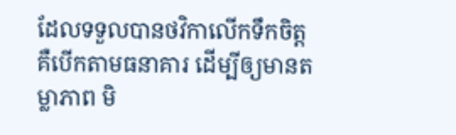ដែលទទួលបានថវិកាលើកទឹកចិត្ត គឺបើកតាមធនាគារ ដើម្បីឲ្យមានតម្លាភាព មិ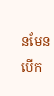នមែនបើក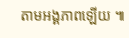តាមអង្គភាពឡើយ ៕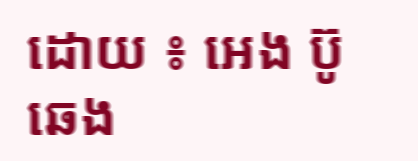ដោយ ៖ អេង ប៊ូឆេង